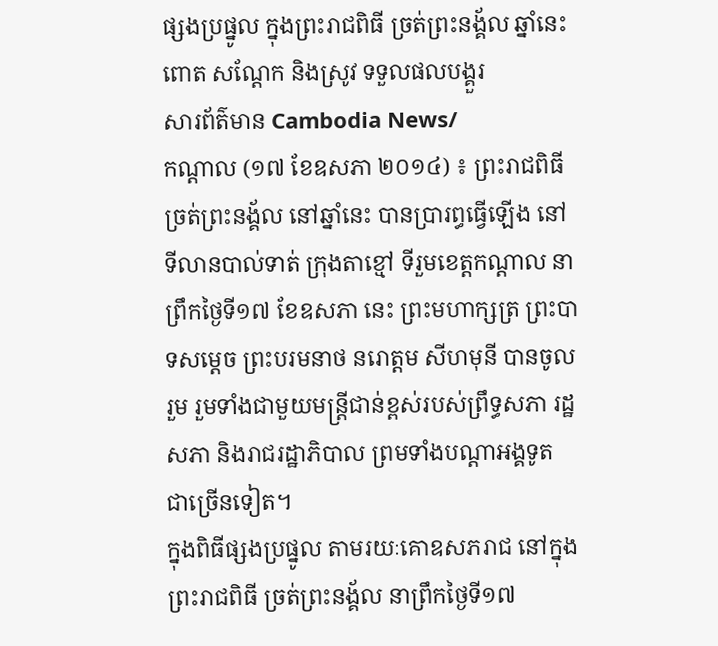ផ្សងប្រផ្នូល ក្នុងព្រះរាជពិធី ច្រត់ព្រះនង្គ័ល ឆ្នាំនេះ ពោត សណ្តែក និងស្រូវ ទទួលផលបង្គួរ
សារព័ត៌មាន Cambodia News/
កណ្តាល (១៧ ខែឧសភា ២០១៤) ៖ ព្រះរាជពិធីច្រត់ព្រះនង្គ័ល នៅឆ្នាំនេះ បានប្រារព្ធធ្វើឡើង នៅទីលានបាល់ទាត់ ក្រុងតាខ្មៅ ទីរួមខេត្តកណ្តាល នាព្រឹកថ្ងៃទី១៧ ខែឧសភា នេះ ព្រះមហាក្សត្រ ព្រះបាទសម្តេច ព្រះបរមនាថ នរោត្តម សីហមុនី បានចូលរួម រួមទាំងជាមួយមន្ត្រីជាន់ខ្ពស់របស់ព្រឹទ្ធសភា រដ្ឋសភា និងរាជរដ្ឋាភិបាល ព្រមទាំងបណ្តាអង្គទូត ជាច្រើនទៀត។
ក្នុងពិធីផ្សងប្រផ្នូល តាមរយៈគោឧសភរាជ នៅក្នុងព្រះរាជពិធី ច្រត់ព្រះនង្គ័ល នាព្រឹកថ្ងៃទី១៧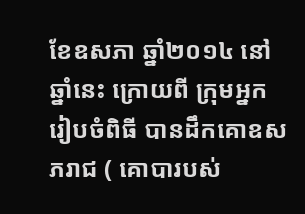ខែឧសភា ឆ្នាំ២០១៤ នៅឆ្នាំនេះ ក្រោយពី ក្រុមអ្នករៀបចំពិធី បានដឹកគោឧសភរាជ ( គោបារបស់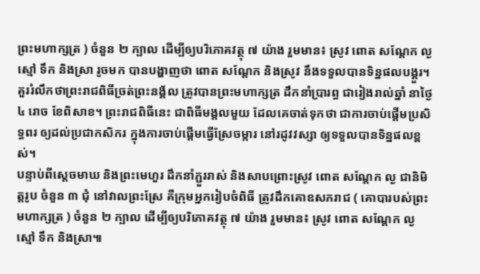ព្រះមហាក្សត្រ ) ចំនួន ២ ក្បាល ដើម្បីឲ្យបរិភោគវត្ថុ ៧ យ៉ាង រួមមាន៖ ស្រូវ ពោត សណ្តែក ល្ង ស្មៅ ទឹក និងស្រា រូចមក បានបង្ហាញថា ពោត សណ្តែក និងស្រូវ នឹងទទួលបានទិន្នផលបង្គួរ។
គួររំលឹកថាព្រះរាជពិធីច្រត់ព្រះនង្គ័ល ត្រូវបានព្រះមហាក្សត្រ ដឹកនាំប្រារព្ធ ជារៀងរាល់ឆ្នាំ នាថ្ងៃ៤ រោច ខែពិសាខ។ ព្រះរាជពិធីនេះ ជាពិធីមង្គលមួយ ដែលគេចាត់ទុកថា ជាការចាប់ផ្តើមប្រសិទ្ធពរ ឲ្យដល់ប្រជាកសិករ ក្នុងការចាប់ផ្តើមធ្វើស្រែចម្ការ នៅរដូវវស្សា ឲ្យទទួលបានទិន្នផលខ្ពស់។
បន្ទាប់ពីស្តេចមាឃ និងព្រះមេហួរ ដឹកនាំភ្ជួររាស់ និងសាបព្រោះស្រូវ ពោត សណ្តែក ល្ង ជានិមិត្តរូប ចំនួន ៣ ជុំ នៅវាលព្រះស្រែ គឺក្រុមអ្នករៀបចំពិធី ត្រូវដឹកគោឧសភរាជ ( គោបារបស់ព្រះមហាក្សត្រ ) ចំនួន ២ ក្បាល ដើម្បីឲ្យបរិភោគវត្ថុ ៧ យ៉ាង រួមមាន៖ ស្រូវ ពោត សណ្តែក ល្ង ស្មៅ ទឹក និងស្រា៕